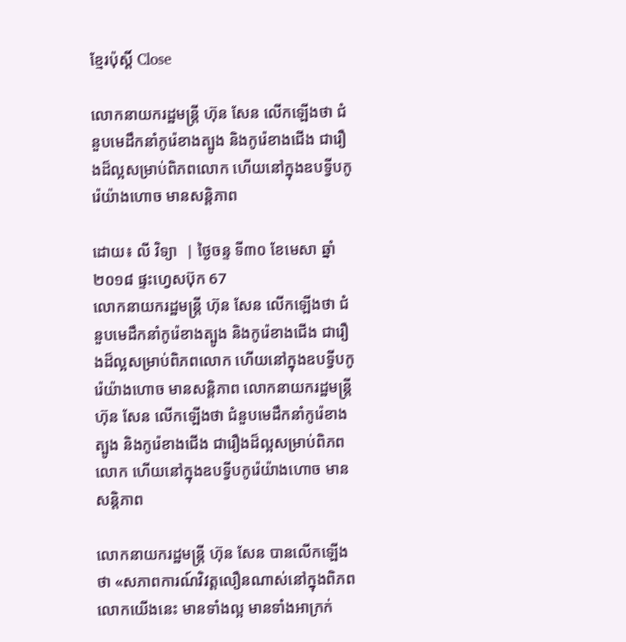ខ្មែរប៉ុស្ដិ៍ Close

លោកនាយករដ្ឋមន្ត្រី ហ៊ុន សែន លើកឡើងថា ជំនួបមេដឹកនាំកូរ៉េខាងត្បូង និងកូរ៉េខាងជើង ជារឿងដ៏ល្អសម្រាប់ពិភពលោក ហើយនៅក្នុងឧបទ្វីបកូរ៉េយ៉ាងហោច មានសន្តិភាព

ដោយ៖ លី វិទ្យា  | ថ្ងៃចន្ទ ទី៣០ ខែមេសា ឆ្នាំ២០១៨ ផ្ទះហ្វេសប៊ុក 67
លោកនាយករដ្ឋមន្ត្រី ហ៊ុន សែន លើកឡើងថា ជំនួបមេដឹកនាំកូរ៉េខាងត្បូង និងកូរ៉េខាងជើង ជារឿងដ៏ល្អសម្រាប់ពិភពលោក ហើយនៅក្នុងឧបទ្វីបកូរ៉េយ៉ាងហោច មានសន្តិភាព លោកនាយករដ្ឋមន្ត្រី ហ៊ុន សែន លើកឡើងថា ជំនួបមេដឹកនាំកូរ៉េខាងត្បូង និងកូរ៉េខាងជើង ជារឿងដ៏ល្អសម្រាប់ពិភពលោក ហើយនៅក្នុងឧបទ្វីបកូរ៉េយ៉ាងហោច មានសន្តិភាព

លោកនាយករដ្ឋមន្ត្រី ហ៊ុន សែន បានលើកឡើងថា «សភាពការណ៍វិវត្តលឿនណាស់នៅក្នុងពិភពលោកយើងនេះ មានទាំងល្អ មានទាំងអាក្រក់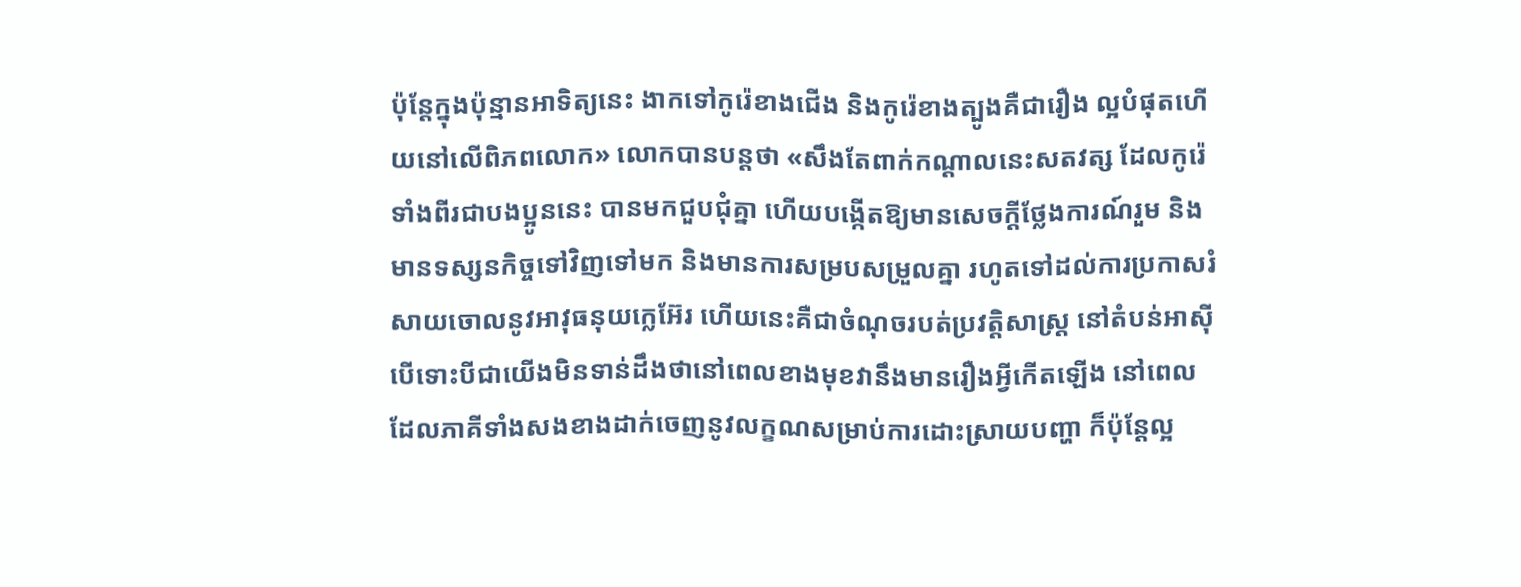ប៉ុន្តែក្នុងប៉ុន្មានអាទិត្យនេះ ងាកទៅកូរ៉េខាងជើង និងកូរ៉េខាងត្បូងគឺជារឿង ល្អបំផុតហើយនៅលើពិភពលោក» លោកបានបន្តថា «សឹងតែពាក់កណ្តាលនេះសតវត្ស ដែលកូរ៉េទាំងពីរជាបងប្អូននេះ បានមកជួបជុំគ្នា ហើយបង្កើតឱ្យមានសេចក្តីថ្លែងការណ៍រួម និងមានទស្សនកិច្ចទៅវិញទៅមក និងមានការសម្របសម្រួលគ្នា រហូតទៅដល់ការប្រកាសរំសាយចោលនូវអាវុធនុយក្លេអ៊ែរ ហើយនេះគឺជាចំណុចរបត់ប្រវត្តិសាស្ត្រ នៅតំបន់អាស៊ី បើទោះបីជាយើងមិនទាន់ដឹងថានៅពេលខាងមុខវានឹងមានរឿងអ្វីកើតឡើង នៅពេលដែលភាគីទាំងសងខាងដាក់ចេញនូវលក្ខណសម្រាប់ការដោះស្រាយបញ្ហា ក៏ប៉ុន្តែល្អ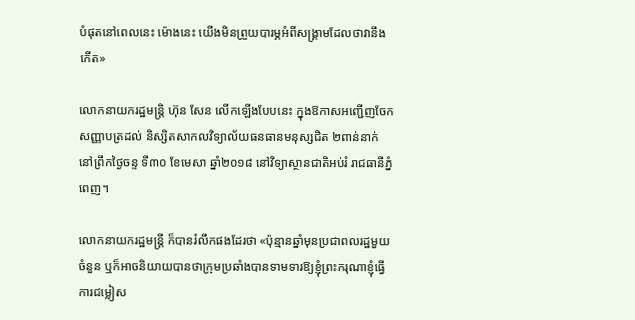បំផុតនៅពេលនេះ ម៉ោងនេះ យើងមិនព្រួយបារម្ភអំពីសង្គ្រាមដែលថាវានឹងកើត»

លោកនាយករដ្ឋមន្ត្រិ ហ៊ុន សែន លើកឡើងបែបនេះ ក្នុងឱកាសអញ្ជើញចែកសញ្ញាបត្រដល់ និស្សិតសាកលវិទ្យាល័យធនធានមនុស្សជិត ២ពាន់នាក់ នៅព្រឹកថ្ងៃចន្ទ ទី៣០ ខែមេសា ឆ្នាំ២០១៨ នៅវិទ្យាស្ថានជាតិអប់រំ រាជធានីភ្នំពេញ។

លោកនាយករដ្ឋមន្ត្រី ក៏បានរំលឹកផងដែរថា «ប៉ុន្មានឆ្នាំមុនប្រជាពលរដ្ឋមួយចំនួន ឬក៏អាចនិយាយបានថាក្រុមប្រឆាំងបានទាមទារឱ្យខ្ញុំព្រះករុណាខ្ញុំធ្វើការជម្លៀស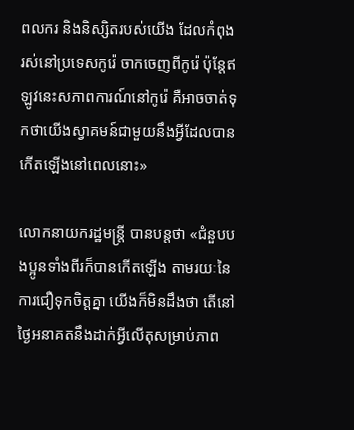ពលករ និងនិស្សិតរបស់យើង ដែលកំពុងរស់នៅប្រទេសកូរ៉េ ចាកចេញពីកូរ៉េ ប៉ុន្តែឥឡូវនេះសភាពការណ៍នៅកូរ៉េ គឺអាចចាត់ទុកថាយើងស្វាគមន៍ជាមួយនឹងអ្វីដែលបានកើតឡើងនៅពេលនោះ»

លោកនាយករដ្ឋមន្ត្រី បានបន្តថា «ជំនួបបងប្អូនទាំងពីរក៏បានកើតឡើង តាមរយៈនៃការជឿទុកចិត្តគ្នា យើងក៏មិនដឹងថា តើនៅថ្ងៃអនាគតនឹងដាក់អ្វីលើតុសម្រាប់ភាព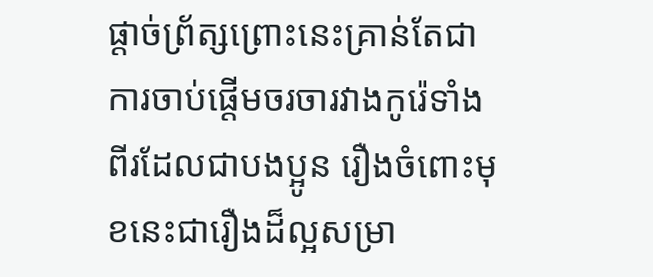ផ្តាច់ព្រ័ត្សព្រោះនេះគ្រាន់តែជាការចាប់ផ្តើមចរចារវាងកូរ៉េទាំងពីរដែលជាបងប្អូន រឿងចំពោះមុខនេះជារឿងដ៏ល្អសម្រា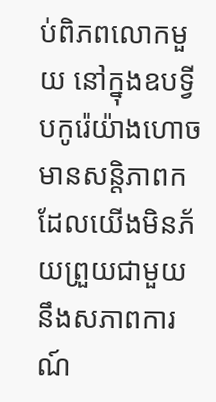ប់ពិភពលោកមួយ នៅក្នុងឧបទ្វីបកូរ៉េយ៉ាងហោច មានសន្តិភាពក ដែលយើងមិនភ័យព្រួយជាមួយនឹងសភាពការណ៍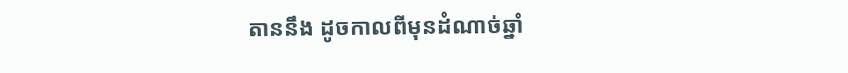តាននឹង ដូចកាលពីមុនដំណាច់ឆ្នាំ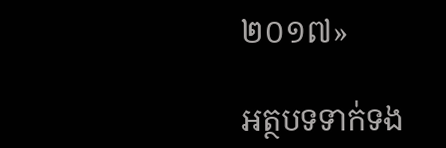២០១៧»

អត្ថបទទាក់ទង